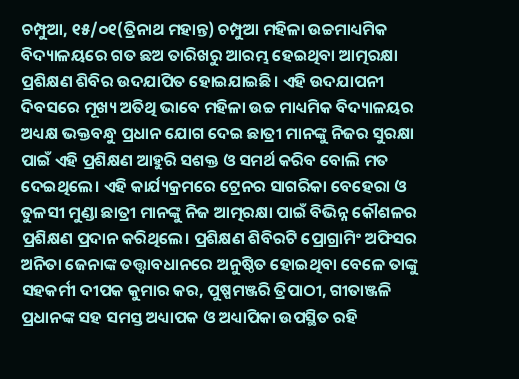ଚମ୍ପୁଆ, ୧୫/୦୧(ତ୍ରିନାଥ ମହାନ୍ତ) ଚମ୍ପୁଆ ମହିଳା ଉଚ୍ଚମାଧ୍ୟମିକ ବିଦ୍ୟାଳୟରେ ଗତ ଛଅ ତାରିଖରୁ ଆରମ୍ଭ ହେଇଥିବା ଆତ୍ମରକ୍ଷା ପ୍ରଶିକ୍ଷଣ ଶିବିର ଉଦଯାପିତ ହୋଇଯାଇଛି। ଏହି ଉଦଯାପନୀ ଦିବସରେ ମୂଖ୍ୟ ଅତିଥି ଭାବେ ମହିଳା ଉଚ୍ଚ ମାଧ୍ୟମିକ ବିଦ୍ୟାଳୟର ଅଧ୍ୟକ୍ଷ ଭକ୍ତବନ୍ଧୁ ପ୍ରଧାନ ଯୋଗ ଦେଇ ଛାତ୍ରୀ ମାନଙ୍କୁ ନିଜର ସୁରକ୍ଷା ପାଇଁ ଏହି ପ୍ରଶିକ୍ଷଣ ଆହୁରି ସଶକ୍ତ ଓ ସମର୍ଥ କରିବ ବୋଲି ମତ ଦେଇଥିଲେ। ଏହି କାର୍ଯ୍ୟକ୍ରମରେ ଟ୍ରେନର ସାଗରିକା ବେହେରା ଓ ତୁଳସୀ ମୁଣ୍ଡା ଛାତ୍ରୀ ମାନଙ୍କୁ ନିଜ ଆତ୍ମରକ୍ଷା ପାଇଁ ବିଭିନ୍ନ କୌଶଳର ପ୍ରଶିକ୍ଷଣ ପ୍ରଦାନ କରିଥିଲେ। ପ୍ରଶିକ୍ଷଣ ଶିବିରଟି ପ୍ରୋଗ୍ରାମିଂ ଅଫିସର ଅନିତା ଜେନାଙ୍କ ତତ୍ତ୍ଵାବଧାନରେ ଅନୁଷ୍ଠିତ ହୋଇଥିବା ବେଳେ ତାଙ୍କୁ ସହକର୍ମୀ ଦୀପକ କୁମାର କର, ପୁଷ୍ପମଞ୍ଜରି ତ୍ରିପାଠୀ, ଗୀତାଞ୍ଜଳି ପ୍ରଧାନଙ୍କ ସହ ସମସ୍ତ ଅଧ୍ୟାପକ ଓ ଅଧ୍ୟାପିକା ଉପସ୍ଥିତ ରହି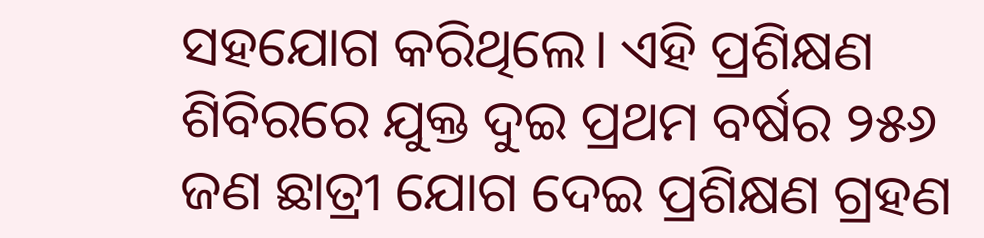ସହଯୋଗ କରିଥିଲେ। ଏହି ପ୍ରଶିକ୍ଷଣ ଶିବିରରେ ଯୁକ୍ତ ଦୁଇ ପ୍ରଥମ ବର୍ଷର ୨୫୬ ଜଣ ଛାତ୍ରୀ ଯୋଗ ଦେଇ ପ୍ରଶିକ୍ଷଣ ଗ୍ରହଣ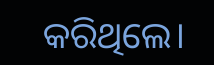କରିଥିଲେ।